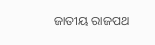ଜାତୀୟ ରାଜପଥ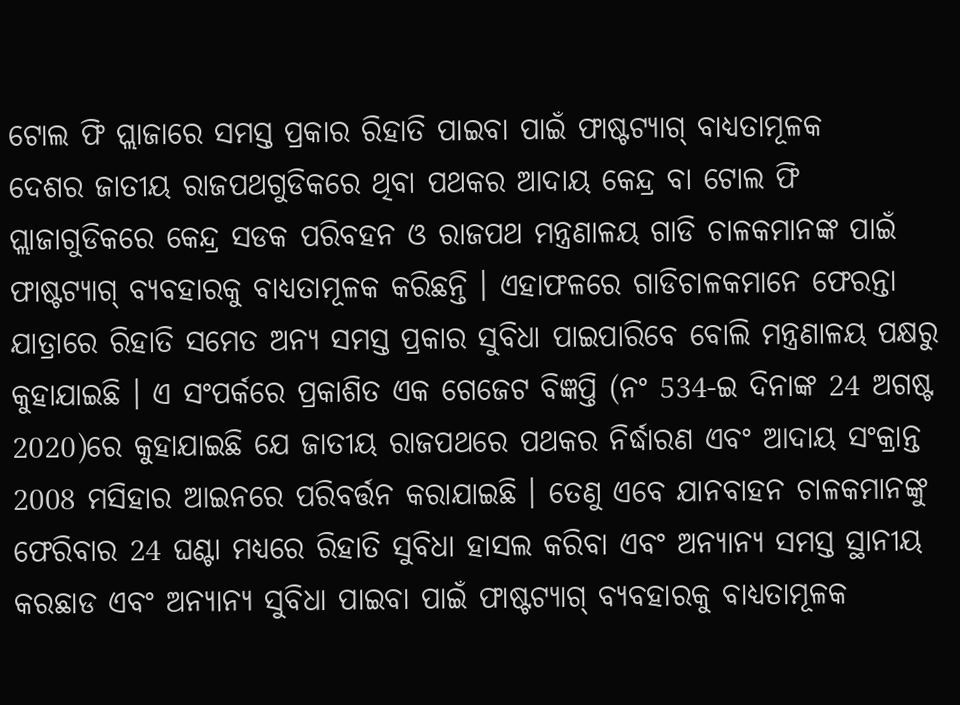ଟୋଲ ଫି ପ୍ଲାଜାରେ ସମସ୍ତ ପ୍ରକାର ରିହାତି ପାଇବା ପାଇଁ ଫାଷ୍ଟଟ୍ୟାଗ୍ ବାଧ୍ୟତାମୂଳକ
ଦେଶର ଜାତୀୟ ରାଜପଥଗୁଡିକରେ ଥିବା ପଥକର ଆଦାୟ କେନ୍ଦ୍ର ବା ଟୋଲ ଫି ପ୍ଲାଜାଗୁଡିକରେ କେନ୍ଦ୍ର ସଡକ ପରିବହନ ଓ ରାଜପଥ ମନ୍ତ୍ରଣାଳୟ ଗାଡି ଚାଳକମାନଙ୍କ ପାଇଁ ଫାଷ୍ଟଟ୍ୟାଗ୍ ବ୍ୟବହାରକୁ ବାଧ୍ୟତାମୂଳକ କରିଛନ୍ତି । ଏହାଫଳରେ ଗାଡିଚାଳକମାନେ ଫେରନ୍ତା ଯାତ୍ରାରେ ରିହାତି ସମେତ ଅନ୍ୟ ସମସ୍ତ ପ୍ରକାର ସୁବିଧା ପାଇପାରିବେ ବୋଲି ମନ୍ତ୍ରଣାଳୟ ପକ୍ଷରୁ କୁହାଯାଇଛି । ଏ ସଂପର୍କରେ ପ୍ରକାଶିତ ଏକ ଗେଜେଟ ବିଜ୍ଞପ୍ତି (ନଂ 534-ଇ ଦିନାଙ୍କ 24 ଅଗଷ୍ଟ 2020)ରେ କୁହାଯାଇଛି ଯେ ଜାତୀୟ ରାଜପଥରେ ପଥକର ନିର୍ଦ୍ଧାରଣ ଏବଂ ଆଦାୟ ସଂକ୍ରାନ୍ତ 2008 ମସିହାର ଆଇନରେ ପରିବର୍ତ୍ତନ କରାଯାଇଛି । ତେଣୁ ଏବେ ଯାନବାହନ ଚାଳକମାନଙ୍କୁ ଫେରିବାର 24 ଘଣ୍ଟା ମଧ୍ୟରେ ରିହାତି ସୁବିଧା ହାସଲ କରିବା ଏବଂ ଅନ୍ୟାନ୍ୟ ସମସ୍ତ ସ୍ଥାନୀୟ କରଛାଡ ଏବଂ ଅନ୍ୟାନ୍ୟ ସୁବିଧା ପାଇବା ପାଇଁ ଫାଷ୍ଟଟ୍ୟାଗ୍ ବ୍ୟବହାରକୁ ବାଧ୍ୟତାମୂଳକ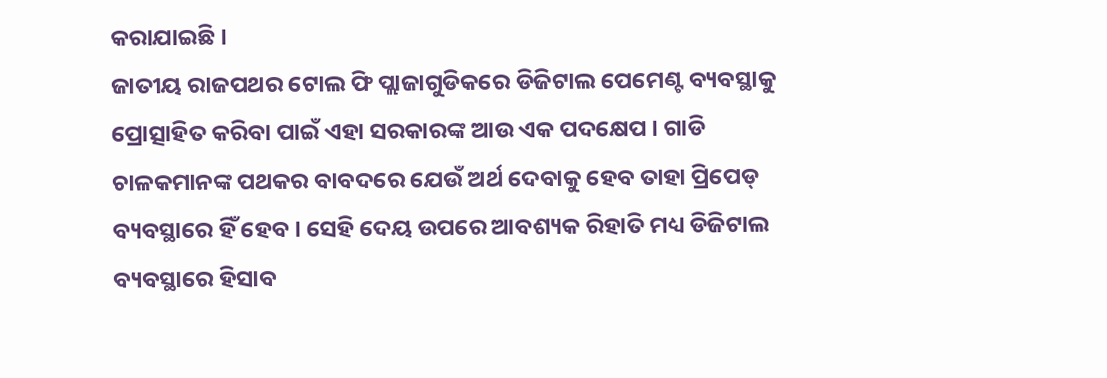କରାଯାଇଛି ।
ଜାତୀୟ ରାଜପଥର ଟୋଲ ଫି ପ୍ଲାଜାଗୁଡିକରେ ଡିଜିଟାଲ ପେମେଣ୍ଟ ବ୍ୟବସ୍ଥାକୁ ପ୍ରୋତ୍ସାହିତ କରିବା ପାଇଁ ଏହା ସରକାରଙ୍କ ଆଉ ଏକ ପଦକ୍ଷେପ । ଗାଡି ଚାଳକମାନଙ୍କ ପଥକର ବାବଦରେ ଯେଉଁ ଅର୍ଥ ଦେବାକୁ ହେବ ତାହା ପ୍ରିପେଡ୍ ବ୍ୟବସ୍ଥାରେ ହିଁ ହେବ । ସେହି ଦେୟ ଉପରେ ଆବଶ୍ୟକ ରିହାତି ମଧ୍ୟ ଡିଜିଟାଲ ବ୍ୟବସ୍ଥାରେ ହିସାବ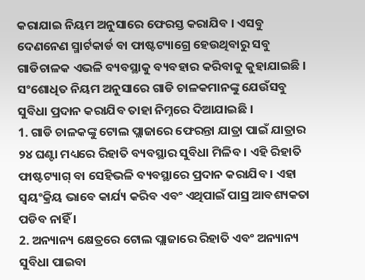କରାଯାଇ ନିୟମ ଅନୁସାରେ ଫେରସ୍ତ କରାଯିବ । ଏସବୁ ଦେଣନେଣ ସ୍ମାର୍ଟକାର୍ଡ ବା ଫାଷ୍ଟଟ୍ୟାଗ୍ରେ ହେଉଥିବାରୁ ସବୁ ଗାଡିଚାଳକ ଏଭଳି ବ୍ୟବସ୍ଥାକୁ ବ୍ୟବହାର କରିବାକୁ କୁହାଯାଇଛି ।
ସଂଶୋଧିତ ନିୟମ ଅନୁସାରେ ଗାଡି ଚାଳକମାନଙ୍କୁ ଯେଉଁସବୁ ସୁବିଧା ପ୍ରଦାନ କରାଯିବ ତାହା ନିମ୍ନରେ ଦିଆଯାଇଛି ।
1. ଗାଡି ଚାଳକଙ୍କୁ ଟୋଲ ପ୍ଲାଜାରେ ଫେରନ୍ତା ଯାତ୍ରା ପାଇଁ ଯାତ୍ରାର ୨୪ ଘଣ୍ଟା ମଧ୍ୟରେ ରିହାତି ବ୍ୟବସ୍ଥାର ସୁବିଧା ମିଳିବ । ଏହି ରିହାତି ଫାଷ୍ଟଟ୍ୟାଗ୍ ବା ସେହିଭଳି ବ୍ୟବସ୍ଥାରେ ପ୍ରଦାନ କରାଯିବ । ଏହା ସ୍ୱୟଂକ୍ରିୟ ଭାବେ କାର୍ଯ୍ୟ କରିବ ଏବଂ ଏଥିପାଇଁ ପାସ୍ର ଆବଶ୍ୟକତା ପଡିବ ନାହିଁ ।
2. ଅନ୍ୟାନ୍ୟ କ୍ଷେତ୍ରରେ ଟୋଲ ପ୍ଲାଜାରେ ରିହାତି ଏବଂ ଅନ୍ୟାନ୍ୟ ସୁବିଧା ପାଇବା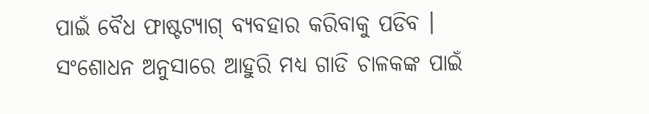ପାଇଁ ବୈଧ ଫାଷ୍ଟଟ୍ୟାଗ୍ ବ୍ୟବହାର କରିବାକୁ ପଡିବ ।
ସଂଶୋଧନ ଅନୁସାରେ ଆହୁରି ମଧ୍ୟ ଗାଡି ଚାଳକଙ୍କ ପାଇଁ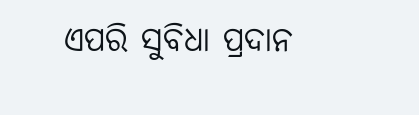ଏପରି ସୁବିଧା ପ୍ରଦାନ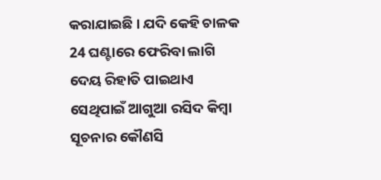କରାଯାଇଛି । ଯଦି କେହି ଚାଳକ 24 ଘଣ୍ଟାରେ ଫେରିବା ଲାଗି ଦେୟ ରିହାତି ପାଇଥାଏ ସେଥିପାଇଁ ଆଗୁଆ ରସିଦ କିମ୍ବା ସୂଚନାର କୌଣସି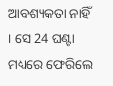ଆବଶ୍ୟକତା ନାହିଁ । ସେ 24 ଘଣ୍ଟା ମଧ୍ୟରେ ଫେରିଲେ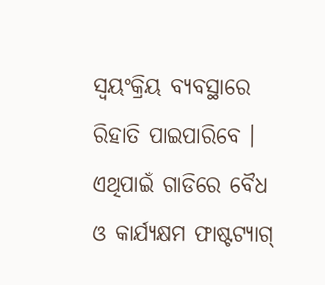ସ୍ୱୟଂକ୍ରିୟ ବ୍ୟବସ୍ଥାରେ ରିହାତି ପାଇପାରିବେ । ଏଥିପାଇଁ ଗାଡିରେ ବୈଧ ଓ କାର୍ଯ୍ୟକ୍ଷମ ଫାଷ୍ଟଟ୍ୟାଗ୍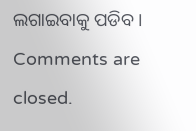ଲଗାଇବାକୁ ପଡିବ ।
Comments are closed.